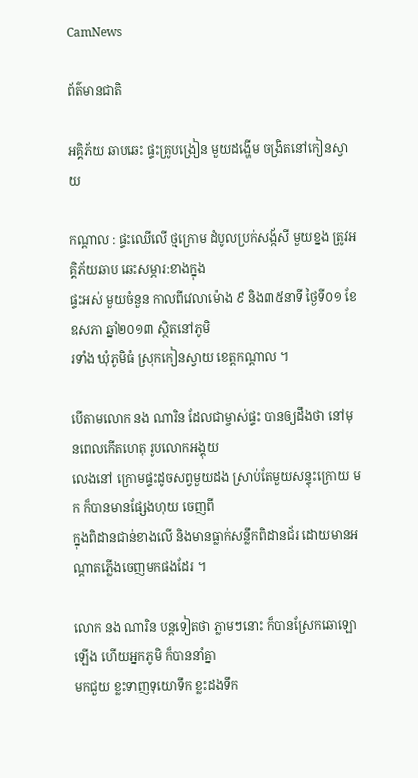CamNews

ព័ត៌មានជាតិ

អគ្គិភ័យ ឆាបឆេះ ផ្ទះគ្រូបង្រៀន មួយដង្ហើម ចង្រិតនៅកៀនស្វាយ

កណ្តាល : ផ្ទះឈើលើ ថ្មក្រោម ដំបូលប្រក់សង្ក័សី មួយខ្នង ត្រូវអគ្គិភ័យឆាប ឆេះសម្ភារ:ខាងក្នុង
ផ្ទះអស់ មួយចំនួន កាលពីវេលាម៉ោង ៩ និង៣៥នាទី ថ្ងៃទី០១ ខែឧសភា ឆ្នាំ២០១៣ ស្ថិតនៅភូមិ
រទាំង ឃុំភូមិធំ ស្រុកកៀនស្វាយ ខេត្តកណ្តាល ។

បើតាមលោក នង ណារិន ដែលជាម្ចាស់ផ្ទះ បានឲ្យដឹងថា នៅមុនពេលកើតហេតុ រូបលោកអង្គុយ
លេងនៅ ក្រោមផ្ទះដូចសព្វមួយដង ស្រាប់តែមួយសន្ទុះក្រោយ មក ក៏បានមានផ្សែងហុយ ចេញពី
ក្នុងពិដានជាន់ខាងលើ និងមានធ្លាក់សន្លឹកពិដានជ័រ ដោយមានអណ្តាតភ្លើងចេញមកផងដែរ ។

លោក នង ណារិន បន្តទៀតថា ភ្លាមៗនោះ ក៏បានស្រែកឆោឡោឡើង ហើយអ្នកភូមិ ក៏បាននាំគ្នា
មកជួយ ខ្លះទាញទុយោទឹក ខ្លះដងទឹក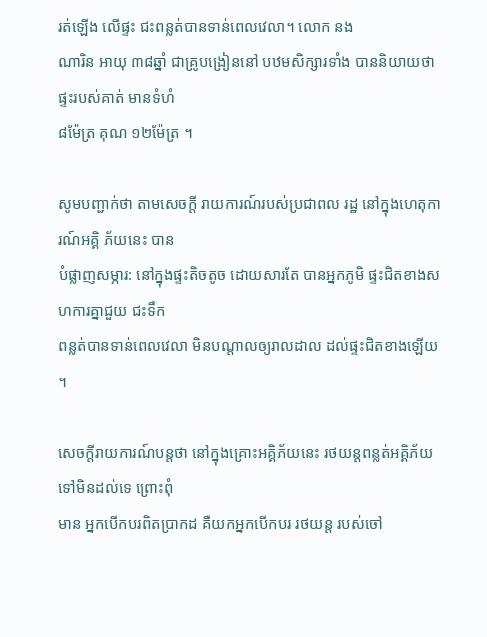រត់ឡើង លើផ្ទះ ជះពន្លត់បានទាន់ពេលវេលា។ លោក នង
ណារិន អាយុ ៣៨ឆ្នាំ ជាគ្រូបង្រៀននៅ បឋមសិក្សារទាំង បាននិយាយថា ផ្ទះរបស់គាត់ មានទំហំ
៨ម៉ែត្រ គុណ ១២ម៉ែត្រ ។

សូមបញ្ជាក់ថា តាមសេចក្តី រាយការណ៍របស់ប្រជាពល រដ្ឋ នៅក្នុងហេតុការណ៍អគ្គិ ភ័យនេះ បាន
បំផ្លាញសម្ភារ: នៅក្នុងផ្ទះតិចតូច ដោយសារតែ បានអ្នកភូមិ ផ្ទះជិតខាងសហការគ្នាជួយ ជះទឹក
ពន្លត់បានទាន់ពេលវេលា មិនបណ្តាលឲ្យរាលដាល ដល់ផ្ទះជិតខាងឡើយ ។

សេចក្តីរាយការណ៍បន្តថា នៅក្នុងគ្រោះអគ្គិភ័យនេះ រថយន្តពន្លត់អគ្គិភ័យ ទៅមិនដល់ទេ ព្រោះពុំ
មាន អ្នកបើកបរពិតប្រាកដ គឺយកអ្នកបើកបរ រថយន្ត របស់ចៅ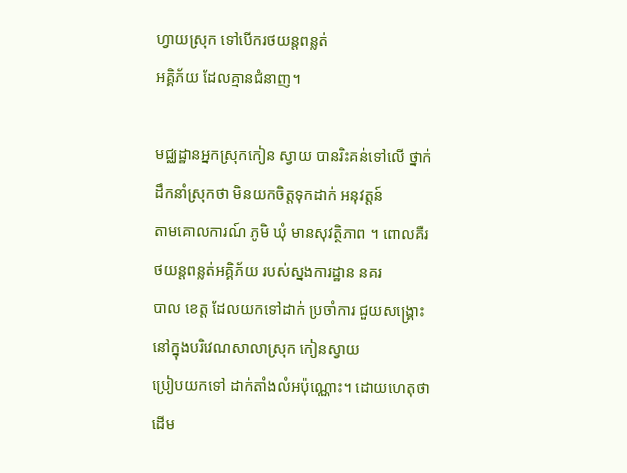ហ្វាយស្រុក ទៅបើករថយន្តពន្លត់
អគ្គិភ័យ ដែលគ្មានជំនាញ។

មជ្ឈដ្ឋានអ្នកស្រុកកៀន ស្វាយ បានរិះគន់ទៅលើ ថ្នាក់ដឹកនាំស្រុកថា មិនយកចិត្តទុកដាក់ អនុវត្តន៍
តាមគោលការណ៍ ភូមិ ឃុំ មានសុវត្ថិភាព ។ ពោលគឺរថយន្តពន្លត់អគ្គិភ័យ របស់ស្នងការដ្ឋាន នគរ
បាល ខេត្ត ដែលយកទៅដាក់ ប្រចាំការ ជួយសង្រ្គោះ នៅក្នុងបរិវេណសាលាស្រុក កៀនស្វាយ
ប្រៀបយកទៅ ដាក់តាំងលំអប៉ុណ្ណោះ។ ដោយហេតុថា ដើម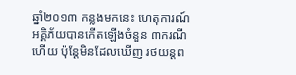ឆ្នាំ២០១៣ កន្លងមកនេះ ហេតុការណ៍
អគ្គិភ័យបានកើតឡើងចំនួន ៣ករណីហើយ ប៉ុន្តែមិនដែលឃើញ រថយន្តព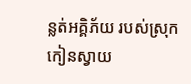ន្លត់អគ្គិភ័យ របស់ស្រុក
កៀនស្វាយ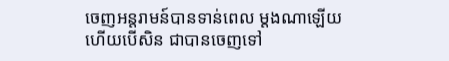ចេញអន្តរាមន៍បានទាន់ពេល ម្តងណាឡើយ ហើយបើសិន ជាបានចេញទៅ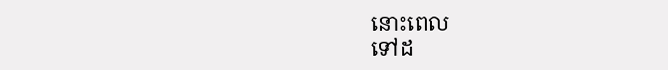នោះពេល
ទៅដ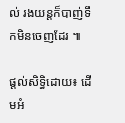ល់ រងយន្តក៏បាញ់ទឹកមិនចេញដែរ ៕

ផ្តល់សិទ្ធិដោយ៖ ដើមអំ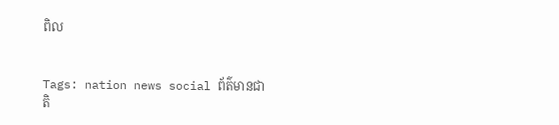ពិល


Tags: nation news social ព័ត៌មានជាតិ